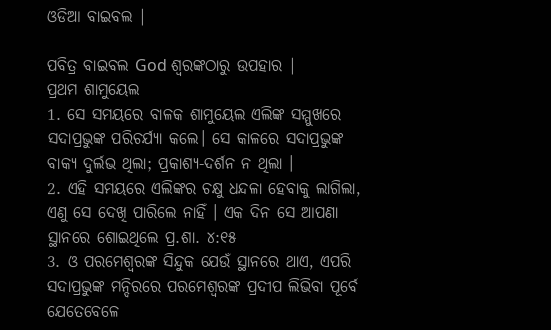ଓଡିଆ ବାଇବଲ |

ପବିତ୍ର ବାଇବଲ God ଶ୍ବରଙ୍କଠାରୁ ଉପହାର |
ପ୍ରଥମ ଶାମୁୟେଲ
1. ସେ ସମୟରେ ବାଳକ ଶାମୁୟେଲ ଏଲିଙ୍କ ସମ୍ମୁଖରେ ସଦାପ୍ରଭୁଙ୍କ ପରିଚର୍ଯ୍ୟା କଲେ। ସେ କାଳରେ ସଦାପ୍ରଭୁଙ୍କ ବାକ୍ୟ ଦୁର୍ଲଭ ଥିଲା; ପ୍ରକାଶ୍ୟ-ଦର୍ଶନ ନ ଥିଲା ।
2. ଏହି ସମୟରେ ଏଲିଙ୍କର ଚକ୍ଷୁ ଧନ୍ଦଳା ହେବାକୁ ଲାଗିଲା, ଏଣୁ ସେ ଦେଖି ପାରିଲେ ନାହିଁ । ଏକ ଦିନ ସେ ଆପଣା ସ୍ଥାନରେ ଶୋଇଥିଲେ ପ୍ର.ଶା. ୪:୧୫
3. ଓ ପରମେଶ୍ଵରଙ୍କ ସିନ୍ଦୁକ ଯେଉଁ ସ୍ଥାନରେ ଥାଏ, ଏପରି ସଦାପ୍ରଭୁଙ୍କ ମନ୍ଦିରରେ ପରମେଶ୍ଵରଙ୍କ ପ୍ରଦୀପ ଲିଭିବା ପୂର୍ବେ ଯେତେବେଳେ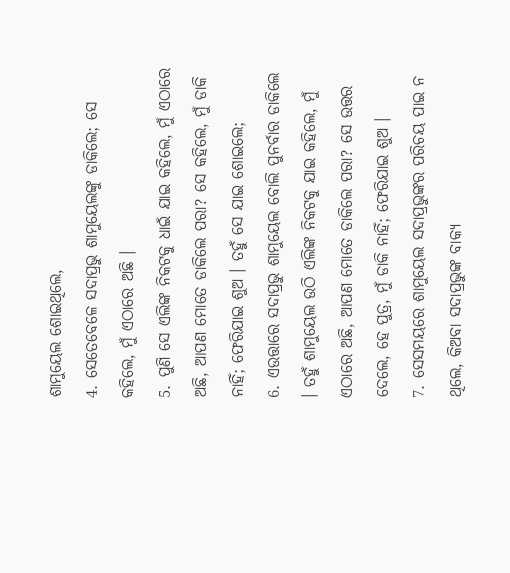ଶାମୁୟେଲ ଶୋଇଥିଲେ,
4. ସେତେବେଳେ ସଦାପ୍ରଭୁ ଶାମୁୟେଲଙ୍କୁ ଡାକିଲେ; ସେ କହିଲେ, ମୁଁ ଏଠାରେ ଅଛି ।
5. ପୁଣି ସେ ଏଲିଙ୍କ ନିକଟକୁ ଧାଇଁ ଯାଇ କହିଲେ, ମୁଁ ଏଠାରେ ଅଛି, ଆପଣ ମୋତେ ଡାକିଲେ ପରା? ସେ କହିଲେ, ମୁଁ ଡାକି ନାହିଁ; ଫେରିଯାଇ ଶୁଅ । ତହୁଁ ସେ ଯାଇ ଶୋଇଲେ;
6. ଏଉତ୍ତାରେ ସଦାପ୍ରଭୁ ଶାମୁୟେଲ ବୋଲି ପୁନର୍ବାର ଡାକିଲେ । ତହୁଁ ଶାମୁୟେଲ ଉଠି ଏଲିଙ୍କ ନିକଟକୁ ଯାଇ କହିଲେ, ମୁଁ ଏଠାରେ ଅଛି, ଆପଣ ମୋତେ ଡାକିଲେ ପରା? ସେ ଉତ୍ତର ଦେଲେ, ହେ ପୁତ୍ର, ମୁଁ ଡାକି ନାହିଁ; ଫେରିଯାଇ ଶୁଅ ।
7. ସେସମୟରେ ଶାମୁୟେଲ ସଦାପ୍ରଭୁଙ୍କର ପରିଚୟ ପାଇ ନ ଥିଲେ, କିଅବା ସଦାପ୍ରଭୁଙ୍କ ବାକ୍ୟ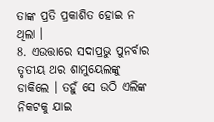ତାଙ୍କ ପ୍ରତି ପ୍ରକାଶିତ ହୋଇ ନ ଥିଲା ।
8. ଏଉତ୍ତାରେ ସଦାପ୍ରଭୁ ପୁନର୍ବାର ତୃତୀୟ ଥର ଶାମୁୟେଲଙ୍କୁ ଡାକିଲେ । ତହୁଁ ସେ ଉଠି ଏଲିଙ୍କ ନିକଟକୁ ଯାଇ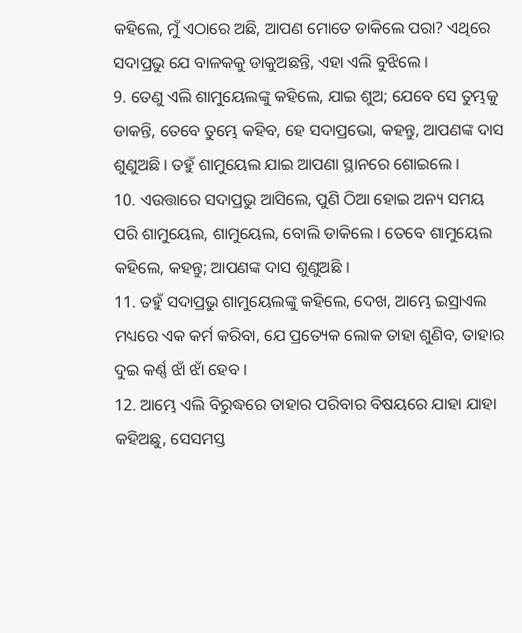କହିଲେ, ମୁଁ ଏଠାରେ ଅଛି, ଆପଣ ମୋତେ ଡାକିଲେ ପରା? ଏଥିରେ ସଦାପ୍ରଭୁ ଯେ ବାଳକକୁ ଡାକୁଅଛନ୍ତି, ଏହା ଏଲି ବୁଝିଲେ ।
9. ତେଣୁ ଏଲି ଶାମୁୟେଲଙ୍କୁ କହିଲେ, ଯାଇ ଶୁଅ; ଯେବେ ସେ ତୁମ୍ଭକୁ ଡାକନ୍ତି, ତେବେ ତୁମ୍ଭେ କହିବ, ହେ ସଦାପ୍ରଭୋ, କହନ୍ତୁ, ଆପଣଙ୍କ ଦାସ ଶୁଣୁଅଛି । ତହୁଁ ଶାମୁୟେଲ ଯାଇ ଆପଣା ସ୍ଥାନରେ ଶୋଇଲେ ।
10. ଏଉତ୍ତାରେ ସଦାପ୍ରଭୁ ଆସିଲେ, ପୁଣି ଠିଆ ହୋଇ ଅନ୍ୟ ସମୟ ପରି ଶାମୁୟେଲ, ଶାମୁୟେଲ, ବୋଲି ଡାକିଲେ । ତେବେ ଶାମୁୟେଲ କହିଲେ, କହନ୍ତୁ; ଆପଣଙ୍କ ଦାସ ଶୁଣୁଅଛି ।
11. ତହୁଁ ସଦାପ୍ରଭୁ ଶାମୁୟେଲଙ୍କୁ କହିଲେ, ଦେଖ, ଆମ୍ଭେ ଇସ୍ରାଏଲ ମଧ୍ୟରେ ଏକ କର୍ମ କରିବା, ଯେ ପ୍ରତ୍ୟେକ ଲୋକ ତାହା ଶୁଣିବ, ତାହାର ଦୁଇ କର୍ଣ୍ଣ ଝାଁ ଝାଁ ହେବ ।
12. ଆମ୍ଭେ ଏଲି ବିରୁଦ୍ଧରେ ତାହାର ପରିବାର ବିଷୟରେ ଯାହା ଯାହା କହିଅଛୁ, ସେସମସ୍ତ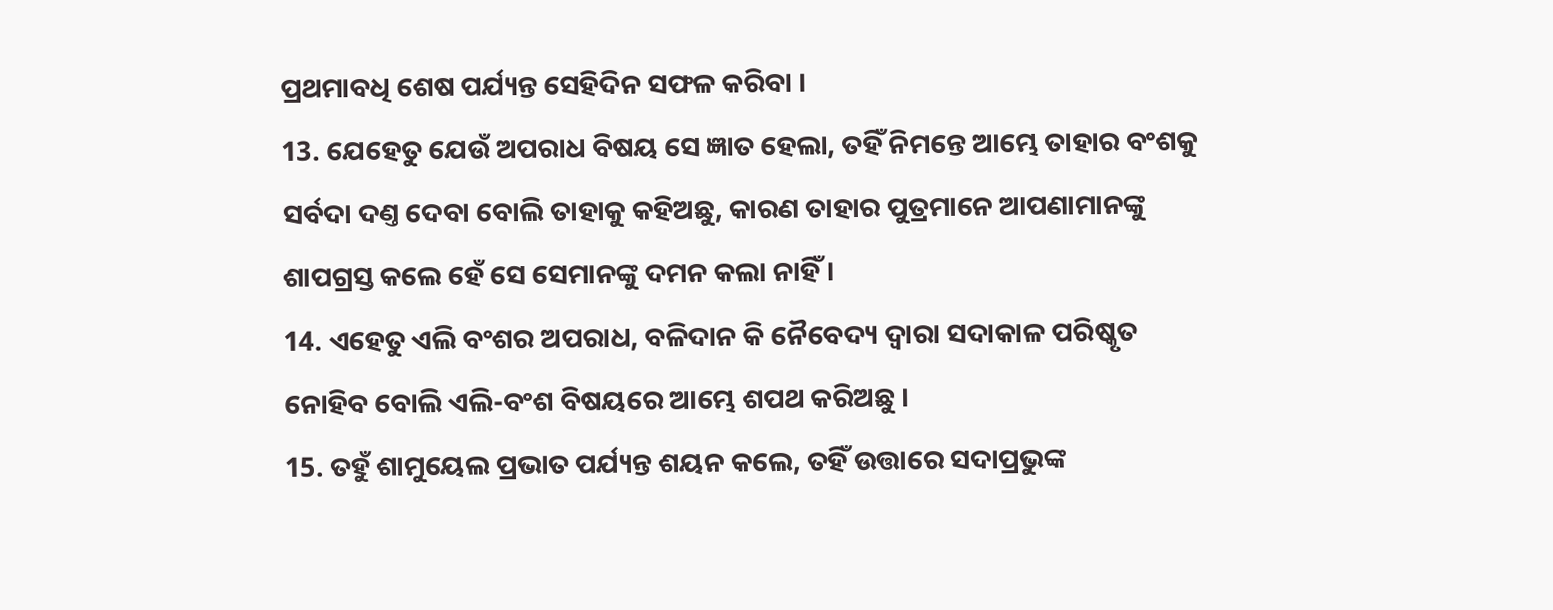ପ୍ରଥମାବଧି ଶେଷ ପର୍ଯ୍ୟନ୍ତ ସେହିଦିନ ସଫଳ କରିବା ।
13. ଯେହେତୁ ଯେଉଁ ଅପରାଧ ବିଷୟ ସେ ଜ୍ଞାତ ହେଲା, ତହିଁ ନିମନ୍ତେ ଆମ୍ଭେ ତାହାର ବଂଶକୁ ସର୍ବଦା ଦଣ୍ତ ଦେବା ବୋଲି ତାହାକୁ କହିଅଛୁ, କାରଣ ତାହାର ପୁତ୍ରମାନେ ଆପଣାମାନଙ୍କୁ ଶାପଗ୍ରସ୍ତ କଲେ ହେଁ ସେ ସେମାନଙ୍କୁ ଦମନ କଲା ନାହିଁ ।
14. ଏହେତୁ ଏଲି ବଂଶର ଅପରାଧ, ବଳିଦାନ କି ନୈବେଦ୍ୟ ଦ୍ଵାରା ସଦାକାଳ ପରିଷ୍କୃତ ନୋହିବ ବୋଲି ଏଲି-ବଂଶ ବିଷୟରେ ଆମ୍ଭେ ଶପଥ କରିଅଛୁ ।
15. ତହୁଁ ଶାମୁୟେଲ ପ୍ରଭାତ ପର୍ଯ୍ୟନ୍ତ ଶୟନ କଲେ, ତହିଁ ଉତ୍ତାରେ ସଦାପ୍ରଭୁଙ୍କ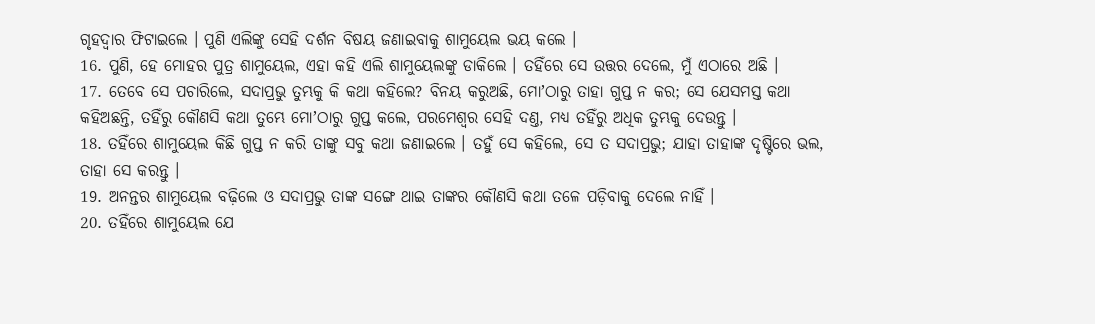ଗୃହଦ୍ଵାର ଫିଟାଇଲେ । ପୁଣି ଏଲିଙ୍କୁ ସେହି ଦର୍ଶନ ବିଷୟ ଜଣାଇବାକୁ ଶାମୁୟେଲ ଭୟ କଲେ ।
16. ପୁଣି, ହେ ମୋହର ପୁତ୍ର ଶାମୁୟେଲ, ଏହା କହି ଏଲି ଶାମୁୟେଲଙ୍କୁ ଡାକିଲେ । ତହିଁରେ ସେ ଉତ୍ତର ଦେଲେ, ମୁଁ ଏଠାରେ ଅଛି ।
17. ତେବେ ସେ ପଚାରିଲେ, ସଦାପ୍ରଭୁ ତୁମ୍ଭକୁ କି କଥା କହିଲେ? ବିନୟ କରୁଅଛି, ମୋʼଠାରୁ ତାହା ଗୁପ୍ତ ନ କର; ସେ ଯେସମସ୍ତ କଥା କହିଅଛନ୍ତି, ତହିଁରୁ କୌଣସି କଥା ତୁମ୍ଭେ ମୋʼଠାରୁ ଗୁପ୍ତ କଲେ, ପରମେଶ୍ଵର ସେହି ଦଣ୍ତ, ମଧ୍ୟ ତହିଁରୁ ଅଧିକ ତୁମ୍ଭକୁ ଦେଉନ୍ତୁ ।
18. ତହିଁରେ ଶାମୁୟେଲ କିଛି ଗୁପ୍ତ ନ କରି ତାଙ୍କୁ ସବୁ କଥା ଜଣାଇଲେ । ତହୁଁ ସେ କହିଲେ, ସେ ତ ସଦାପ୍ରଭୁ; ଯାହା ତାହାଙ୍କ ଦୃଷ୍ଟିରେ ଭଲ, ତାହା ସେ କରନ୍ତୁ ।
19. ଅନନ୍ତର ଶାମୁୟେଲ ବଢ଼ିଲେ ଓ ସଦାପ୍ରଭୁ ତାଙ୍କ ସଙ୍ଗେ ଥାଇ ତାଙ୍କର କୌଣସି କଥା ତଳେ ପଡ଼ିବାକୁ ଦେଲେ ନାହିଁ ।
20. ତହିଁରେ ଶାମୁୟେଲ ଯେ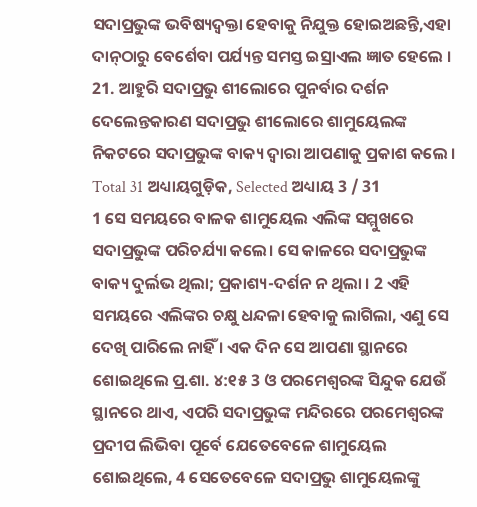ସଦାପ୍ରଭୁଙ୍କ ଭବିଷ୍ୟଦ୍ବକ୍ତା ହେବାକୁ ନିଯୁକ୍ତ ହୋଇଅଛନ୍ତି,ଏହା ଦାନ୍‍ଠାରୁ ବେର୍ଶେବା ପର୍ଯ୍ୟନ୍ତ ସମସ୍ତ ଇସ୍ରାଏଲ ଜ୍ଞାତ ହେଲେ ।
21. ଆହୁରି ସଦାପ୍ରଭୁ ଶୀଲୋରେ ପୁନର୍ବାର ଦର୍ଶନ ଦେଲେନ୍ତକାରଣ ସଦାପ୍ରଭୁ ଶୀଲୋରେ ଶାମୁୟେଲଙ୍କ ନିକଟରେ ସଦାପ୍ରଭୁଙ୍କ ବାକ୍ୟ ଦ୍ଵାରା ଆପଣାକୁ ପ୍ରକାଶ କଲେ ।
Total 31 ଅଧ୍ୟାୟଗୁଡ଼ିକ, Selected ଅଧ୍ୟାୟ 3 / 31
1 ସେ ସମୟରେ ବାଳକ ଶାମୁୟେଲ ଏଲିଙ୍କ ସମ୍ମୁଖରେ ସଦାପ୍ରଭୁଙ୍କ ପରିଚର୍ଯ୍ୟା କଲେ। ସେ କାଳରେ ସଦାପ୍ରଭୁଙ୍କ ବାକ୍ୟ ଦୁର୍ଲଭ ଥିଲା; ପ୍ରକାଶ୍ୟ-ଦର୍ଶନ ନ ଥିଲା । 2 ଏହି ସମୟରେ ଏଲିଙ୍କର ଚକ୍ଷୁ ଧନ୍ଦଳା ହେବାକୁ ଲାଗିଲା, ଏଣୁ ସେ ଦେଖି ପାରିଲେ ନାହିଁ । ଏକ ଦିନ ସେ ଆପଣା ସ୍ଥାନରେ ଶୋଇଥିଲେ ପ୍ର.ଶା. ୪:୧୫ 3 ଓ ପରମେଶ୍ଵରଙ୍କ ସିନ୍ଦୁକ ଯେଉଁ ସ୍ଥାନରେ ଥାଏ, ଏପରି ସଦାପ୍ରଭୁଙ୍କ ମନ୍ଦିରରେ ପରମେଶ୍ଵରଙ୍କ ପ୍ରଦୀପ ଲିଭିବା ପୂର୍ବେ ଯେତେବେଳେ ଶାମୁୟେଲ ଶୋଇଥିଲେ, 4 ସେତେବେଳେ ସଦାପ୍ରଭୁ ଶାମୁୟେଲଙ୍କୁ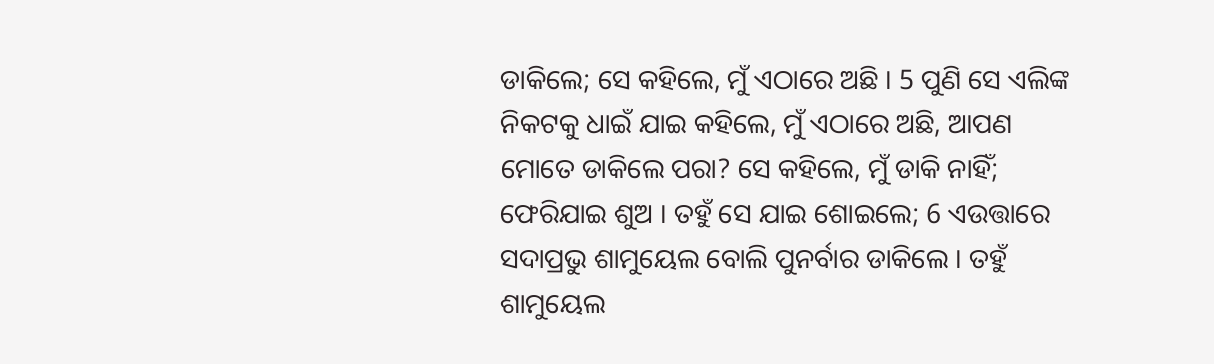ଡାକିଲେ; ସେ କହିଲେ, ମୁଁ ଏଠାରେ ଅଛି । 5 ପୁଣି ସେ ଏଲିଙ୍କ ନିକଟକୁ ଧାଇଁ ଯାଇ କହିଲେ, ମୁଁ ଏଠାରେ ଅଛି, ଆପଣ ମୋତେ ଡାକିଲେ ପରା? ସେ କହିଲେ, ମୁଁ ଡାକି ନାହିଁ; ଫେରିଯାଇ ଶୁଅ । ତହୁଁ ସେ ଯାଇ ଶୋଇଲେ; 6 ଏଉତ୍ତାରେ ସଦାପ୍ରଭୁ ଶାମୁୟେଲ ବୋଲି ପୁନର୍ବାର ଡାକିଲେ । ତହୁଁ ଶାମୁୟେଲ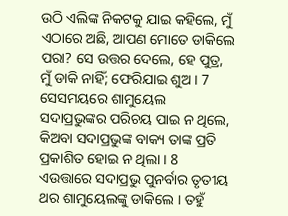ଉଠି ଏଲିଙ୍କ ନିକଟକୁ ଯାଇ କହିଲେ, ମୁଁ ଏଠାରେ ଅଛି, ଆପଣ ମୋତେ ଡାକିଲେ ପରା? ସେ ଉତ୍ତର ଦେଲେ, ହେ ପୁତ୍ର, ମୁଁ ଡାକି ନାହିଁ; ଫେରିଯାଇ ଶୁଅ । 7 ସେସମୟରେ ଶାମୁୟେଲ ସଦାପ୍ରଭୁଙ୍କର ପରିଚୟ ପାଇ ନ ଥିଲେ, କିଅବା ସଦାପ୍ରଭୁଙ୍କ ବାକ୍ୟ ତାଙ୍କ ପ୍ରତି ପ୍ରକାଶିତ ହୋଇ ନ ଥିଲା । 8 ଏଉତ୍ତାରେ ସଦାପ୍ରଭୁ ପୁନର୍ବାର ତୃତୀୟ ଥର ଶାମୁୟେଲଙ୍କୁ ଡାକିଲେ । ତହୁଁ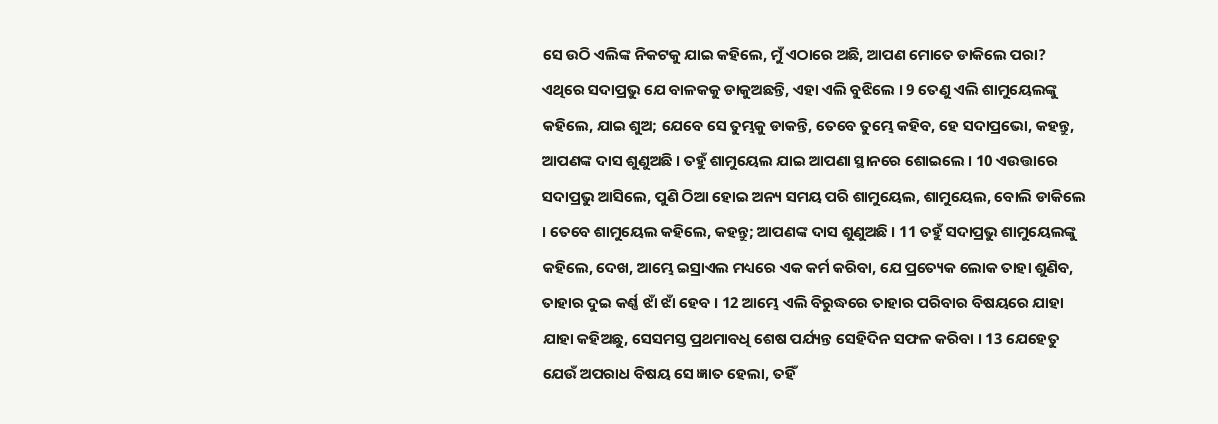ସେ ଉଠି ଏଲିଙ୍କ ନିକଟକୁ ଯାଇ କହିଲେ, ମୁଁ ଏଠାରେ ଅଛି, ଆପଣ ମୋତେ ଡାକିଲେ ପରା? ଏଥିରେ ସଦାପ୍ରଭୁ ଯେ ବାଳକକୁ ଡାକୁଅଛନ୍ତି, ଏହା ଏଲି ବୁଝିଲେ । 9 ତେଣୁ ଏଲି ଶାମୁୟେଲଙ୍କୁ କହିଲେ, ଯାଇ ଶୁଅ; ଯେବେ ସେ ତୁମ୍ଭକୁ ଡାକନ୍ତି, ତେବେ ତୁମ୍ଭେ କହିବ, ହେ ସଦାପ୍ରଭୋ, କହନ୍ତୁ, ଆପଣଙ୍କ ଦାସ ଶୁଣୁଅଛି । ତହୁଁ ଶାମୁୟେଲ ଯାଇ ଆପଣା ସ୍ଥାନରେ ଶୋଇଲେ । 10 ଏଉତ୍ତାରେ ସଦାପ୍ରଭୁ ଆସିଲେ, ପୁଣି ଠିଆ ହୋଇ ଅନ୍ୟ ସମୟ ପରି ଶାମୁୟେଲ, ଶାମୁୟେଲ, ବୋଲି ଡାକିଲେ । ତେବେ ଶାମୁୟେଲ କହିଲେ, କହନ୍ତୁ; ଆପଣଙ୍କ ଦାସ ଶୁଣୁଅଛି । 11 ତହୁଁ ସଦାପ୍ରଭୁ ଶାମୁୟେଲଙ୍କୁ କହିଲେ, ଦେଖ, ଆମ୍ଭେ ଇସ୍ରାଏଲ ମଧ୍ୟରେ ଏକ କର୍ମ କରିବା, ଯେ ପ୍ରତ୍ୟେକ ଲୋକ ତାହା ଶୁଣିବ, ତାହାର ଦୁଇ କର୍ଣ୍ଣ ଝାଁ ଝାଁ ହେବ । 12 ଆମ୍ଭେ ଏଲି ବିରୁଦ୍ଧରେ ତାହାର ପରିବାର ବିଷୟରେ ଯାହା ଯାହା କହିଅଛୁ, ସେସମସ୍ତ ପ୍ରଥମାବଧି ଶେଷ ପର୍ଯ୍ୟନ୍ତ ସେହିଦିନ ସଫଳ କରିବା । 13 ଯେହେତୁ ଯେଉଁ ଅପରାଧ ବିଷୟ ସେ ଜ୍ଞାତ ହେଲା, ତହିଁ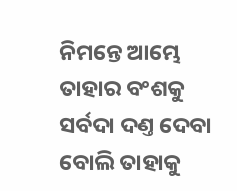ନିମନ୍ତେ ଆମ୍ଭେ ତାହାର ବଂଶକୁ ସର୍ବଦା ଦଣ୍ତ ଦେବା ବୋଲି ତାହାକୁ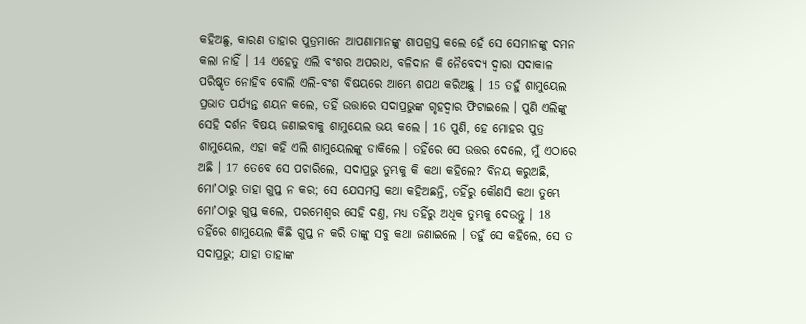କହିଅଛୁ, କାରଣ ତାହାର ପୁତ୍ରମାନେ ଆପଣାମାନଙ୍କୁ ଶାପଗ୍ରସ୍ତ କଲେ ହେଁ ସେ ସେମାନଙ୍କୁ ଦମନ କଲା ନାହିଁ । 14 ଏହେତୁ ଏଲି ବଂଶର ଅପରାଧ, ବଳିଦାନ କି ନୈବେଦ୍ୟ ଦ୍ଵାରା ସଦାକାଳ ପରିଷ୍କୃତ ନୋହିବ ବୋଲି ଏଲି-ବଂଶ ବିଷୟରେ ଆମ୍ଭେ ଶପଥ କରିଅଛୁ । 15 ତହୁଁ ଶାମୁୟେଲ ପ୍ରଭାତ ପର୍ଯ୍ୟନ୍ତ ଶୟନ କଲେ, ତହିଁ ଉତ୍ତାରେ ସଦାପ୍ରଭୁଙ୍କ ଗୃହଦ୍ଵାର ଫିଟାଇଲେ । ପୁଣି ଏଲିଙ୍କୁ ସେହି ଦର୍ଶନ ବିଷୟ ଜଣାଇବାକୁ ଶାମୁୟେଲ ଭୟ କଲେ । 16 ପୁଣି, ହେ ମୋହର ପୁତ୍ର ଶାମୁୟେଲ, ଏହା କହି ଏଲି ଶାମୁୟେଲଙ୍କୁ ଡାକିଲେ । ତହିଁରେ ସେ ଉତ୍ତର ଦେଲେ, ମୁଁ ଏଠାରେ ଅଛି । 17 ତେବେ ସେ ପଚାରିଲେ, ସଦାପ୍ରଭୁ ତୁମ୍ଭକୁ କି କଥା କହିଲେ? ବିନୟ କରୁଅଛି, ମୋʼଠାରୁ ତାହା ଗୁପ୍ତ ନ କର; ସେ ଯେସମସ୍ତ କଥା କହିଅଛନ୍ତି, ତହିଁରୁ କୌଣସି କଥା ତୁମ୍ଭେ ମୋʼଠାରୁ ଗୁପ୍ତ କଲେ, ପରମେଶ୍ଵର ସେହି ଦଣ୍ତ, ମଧ୍ୟ ତହିଁରୁ ଅଧିକ ତୁମ୍ଭକୁ ଦେଉନ୍ତୁ । 18 ତହିଁରେ ଶାମୁୟେଲ କିଛି ଗୁପ୍ତ ନ କରି ତାଙ୍କୁ ସବୁ କଥା ଜଣାଇଲେ । ତହୁଁ ସେ କହିଲେ, ସେ ତ ସଦାପ୍ରଭୁ; ଯାହା ତାହାଙ୍କ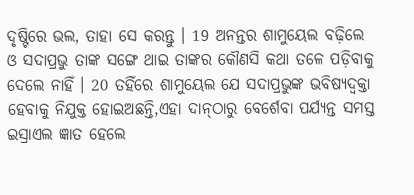ଦୃଷ୍ଟିରେ ଭଲ, ତାହା ସେ କରନ୍ତୁ । 19 ଅନନ୍ତର ଶାମୁୟେଲ ବଢ଼ିଲେ ଓ ସଦାପ୍ରଭୁ ତାଙ୍କ ସଙ୍ଗେ ଥାଇ ତାଙ୍କର କୌଣସି କଥା ତଳେ ପଡ଼ିବାକୁ ଦେଲେ ନାହିଁ । 20 ତହିଁରେ ଶାମୁୟେଲ ଯେ ସଦାପ୍ରଭୁଙ୍କ ଭବିଷ୍ୟଦ୍ବକ୍ତା ହେବାକୁ ନିଯୁକ୍ତ ହୋଇଅଛନ୍ତି,ଏହା ଦାନ୍‍ଠାରୁ ବେର୍ଶେବା ପର୍ଯ୍ୟନ୍ତ ସମସ୍ତ ଇସ୍ରାଏଲ ଜ୍ଞାତ ହେଲେ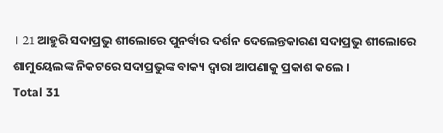। 21 ଆହୁରି ସଦାପ୍ରଭୁ ଶୀଲୋରେ ପୁନର୍ବାର ଦର୍ଶନ ଦେଲେନ୍ତକାରଣ ସଦାପ୍ରଭୁ ଶୀଲୋରେ ଶାମୁୟେଲଙ୍କ ନିକଟରେ ସଦାପ୍ରଭୁଙ୍କ ବାକ୍ୟ ଦ୍ଵାରା ଆପଣାକୁ ପ୍ରକାଶ କଲେ ।
Total 31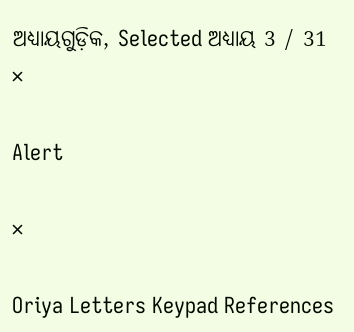ଅଧ୍ୟାୟଗୁଡ଼ିକ, Selected ଅଧ୍ୟାୟ 3 / 31
×

Alert

×

Oriya Letters Keypad References